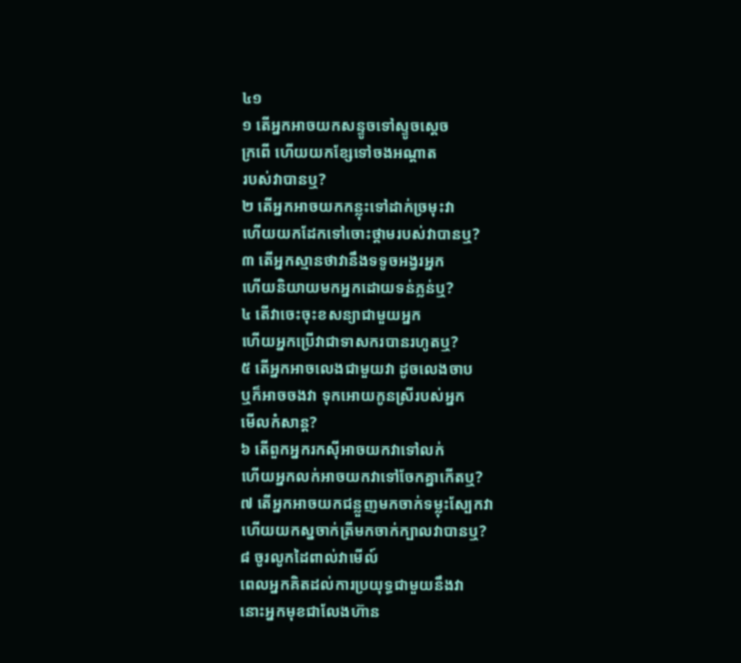៤១
១ តើអ្នកអាចយកសន្ទូចទៅស្ទូចស្ដេច
ក្រពើ ហើយយកខ្សែទៅចងអណ្ដាត
របស់វាបានឬ?
២ តើអ្នកអាចយកកន្លុះទៅដាក់ច្រមុះវា
ហើយយកដែកទៅចោះថ្គាមរបស់វាបានឬ?
៣ តើអ្នកស្មានថាវានឹងទទូចអង្វរអ្នក
ហើយនិយាយមកអ្នកដោយទន់ភ្លន់ឬ?
៤ តើវាចេះចុះខសន្យាជាមួយអ្នក
ហើយអ្នកប្រើវាជាទាសករបានរហូតឬ?
៥ តើអ្នកអាចលេងជាមួយវា ដូចលេងចាប
ឬក៏អាចចងវា ទុកអោយកូនស្រីរបស់អ្នក
មើលកំសាន្ត?
៦ តើពួកអ្នករកស៊ីអាចយកវាទៅលក់
ហើយអ្នកលក់អាចយកវាទៅចែកគ្នាកើតឬ?
៧ តើអ្នកអាចយកជន្លួញមកចាក់ទម្លុះស្បែកវា
ហើយយកស្នចាក់ត្រីមកចាក់ក្បាលវាបានឬ?
៨ ចូរលូកដៃពាល់វាមើល៍
ពេលអ្នកគិតដល់ការប្រយុទ្ធជាមួយនឹងវា
នោះអ្នកមុខជាលែងហ៊ាន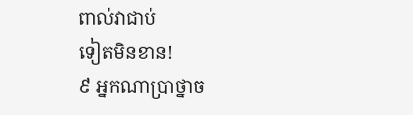ពាល់វាជាប់
ទៀតមិនខាន!
៩ អ្នកណាប្រាថ្នាច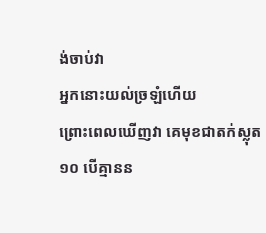ង់ចាប់វា
អ្នកនោះយល់ច្រឡំហើយ
ព្រោះពេលឃើញវា គេមុខជាតក់ស្លុត
១០ បើគ្មានន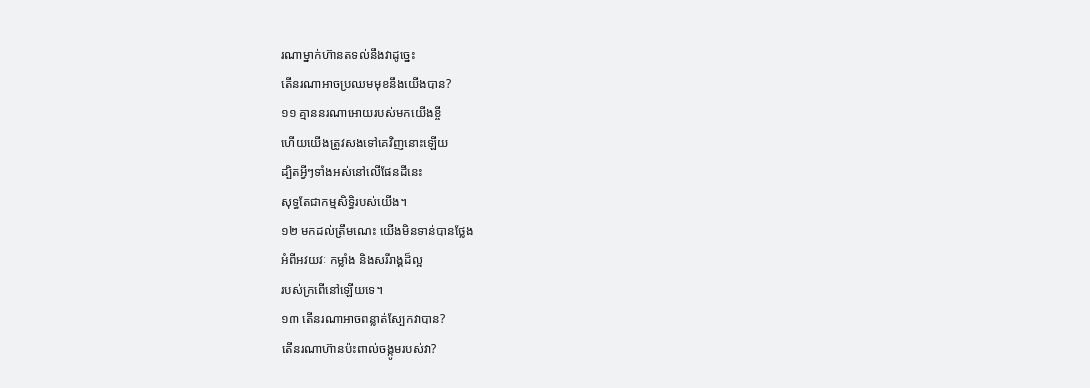រណាម្នាក់ហ៊ានតទល់នឹងវាដូច្នេះ
តើនរណាអាចប្រឈមមុខនឹងយើងបាន?
១១ គ្មាននរណាអោយរបស់មកយើងខ្ចី
ហើយយើងត្រូវសងទៅគេវិញនោះឡើយ
ដ្បិតអ្វីៗទាំងអស់នៅលើផែនដីនេះ
សុទ្ធតែជាកម្មសិទ្ធិរបស់យើង។
១២ មកដល់ត្រឹមណេះ យើងមិនទាន់បានថ្លែង
អំពីអវយវៈ កម្លាំង និងសរីរាង្គដ៏ល្អ
របស់ក្រពើនៅឡើយទេ។
១៣ តើនរណាអាចពន្លាត់ស្បែកវាបាន?
តើនរណាហ៊ានប៉ះពាល់ចង្កូមរបស់វា?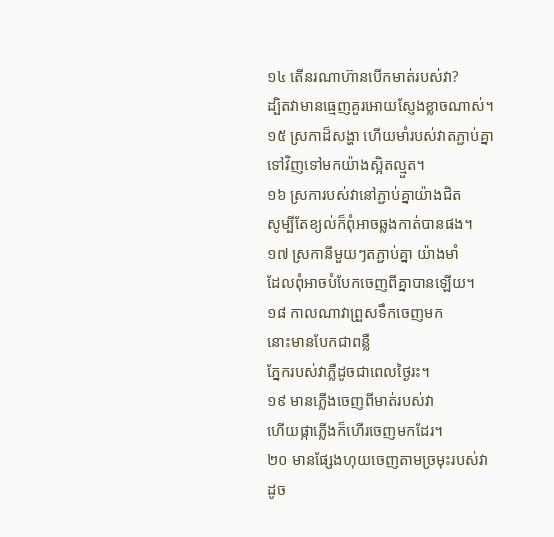១៤ តើនរណាហ៊ានបើកមាត់របស់វា?
ដ្បិតវាមានធ្មេញគួរអោយស្ញែងខ្លាចណាស់។
១៥ ស្រកាដ៏សង្ហា ហើយមាំរបស់វាតភ្ជាប់គ្នា
ទៅវិញទៅមកយ៉ាងស្អិតល្មួត។
១៦ ស្រការបស់វានៅភ្ជាប់គ្នាយ៉ាងជិត
សូម្បីតែខ្យល់ក៏ពុំអាចឆ្លងកាត់បានផង។
១៧ ស្រកានីមួយៗតភ្ជាប់គ្នា យ៉ាងមាំ
ដែលពុំអាចបំបែកចេញពីគ្នាបានឡើយ។
១៨ កាលណាវាព្រួសទឹកចេញមក
នោះមានបែកជាពន្លឺ
ភ្នែករបស់វាភ្លឺដូចជាពេលថ្ងៃរះ។
១៩ មានភ្លើងចេញពីមាត់របស់វា
ហើយផ្កាភ្លើងក៏ហើរចេញមកដែរ។
២០ មានផ្សែងហុយចេញតាមច្រមុះរបស់វា
ដូច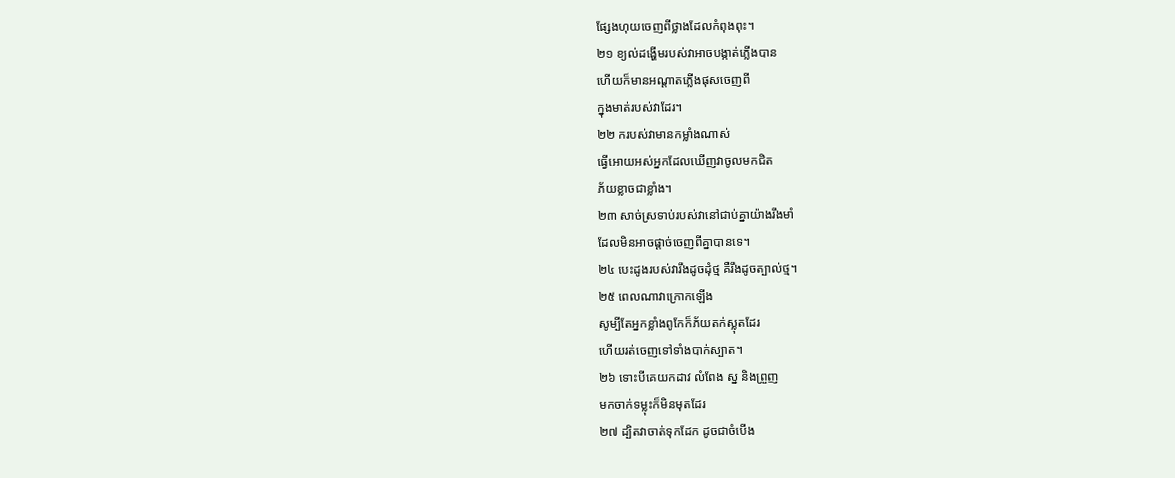ផ្សែងហុយចេញពីថ្លាងដែលកំពុងពុះ។
២១ ខ្យល់ដង្ហើមរបស់វាអាចបង្កាត់ភ្លើងបាន
ហើយក៏មានអណ្ដាតភ្លើងផុសចេញពី
ក្នុងមាត់របស់វាដែរ។
២២ ករបស់វាមានកម្លាំងណាស់
ធ្វើអោយអស់អ្នកដែលឃើញវាចូលមកជិត
ភ័យខ្លាចជាខ្លាំង។
២៣ សាច់ស្រទាប់របស់វានៅជាប់គ្នាយ៉ាងរឹងមាំ
ដែលមិនអាចផ្ដាច់ចេញពីគ្នាបានទេ។
២៤ បេះដូងរបស់វារឹងដូចដុំថ្ម គឺរឹងដូចត្បាល់ថ្ម។
២៥ ពេលណាវាក្រោកឡើង
សូម្បីតែអ្នកខ្លាំងពូកែក៏ភ័យតក់ស្លុតដែរ
ហើយរត់ចេញទៅទាំងបាក់ស្បាត។
២៦ ទោះបីគេយកដាវ លំពែង ស្ន និងព្រួញ
មកចាក់ទម្លុះក៏មិនមុតដែរ
២៧ ដ្បិតវាចាត់ទុកដែក ដូចជាចំបើង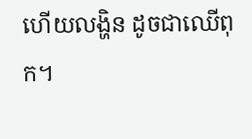ហើយលង្ហិន ដូចជាឈើពុក។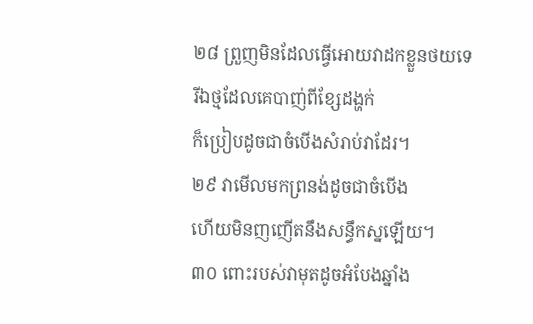២៨ ព្រួញមិនដែលធ្វើអោយវាដកខ្លួនថយទេ
រីឯថ្មដែលគេបាញ់ពីខ្សែដង្ហក់
ក៏ប្រៀបដូចជាចំបើងសំរាប់វាដែរ។
២៩ វាមើលមកព្រនង់ដូចជាចំបើង
ហើយមិនញញើតនឹងសន្ធឹកស្នឡើយ។
៣០ ពោះរបស់វាមុតដូចអំបែងឆ្នាំង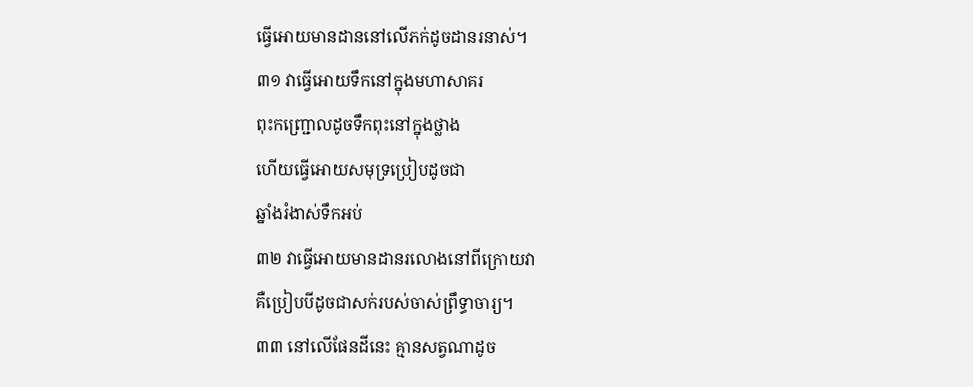ធ្វើអោយមានដាននៅលើភក់ដូចដានរនាស់។
៣១ វាធ្វើអោយទឹកនៅក្នុងមហាសាគរ
ពុះកញ្ជ្រោលដូចទឹកពុះនៅក្នុងថ្លាង
ហើយធ្វើអោយសមុទ្រប្រៀបដូចជា
ឆ្នាំងរំងាស់ទឹកអប់
៣២ វាធ្វើអោយមានដានរលោងនៅពីក្រោយវា
គឺប្រៀបបីដូចជាសក់របស់ចាស់ព្រឹទ្ធាចារ្យ។
៣៣ នៅលើផែនដីនេះ គ្មានសត្វណាដូច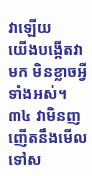វាឡើយ
យើងបង្កើតវាមក មិនខ្លាចអ្វីទាំងអស់។
៣៤ វាមិនញញើតនឹងមើលទៅស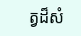ត្វដ៏សំ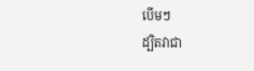បើមៗ
ដ្បិតវាជា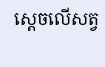ស្ដេចលើសត្វ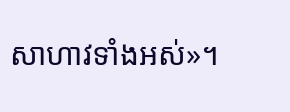សាហាវទាំងអស់»។